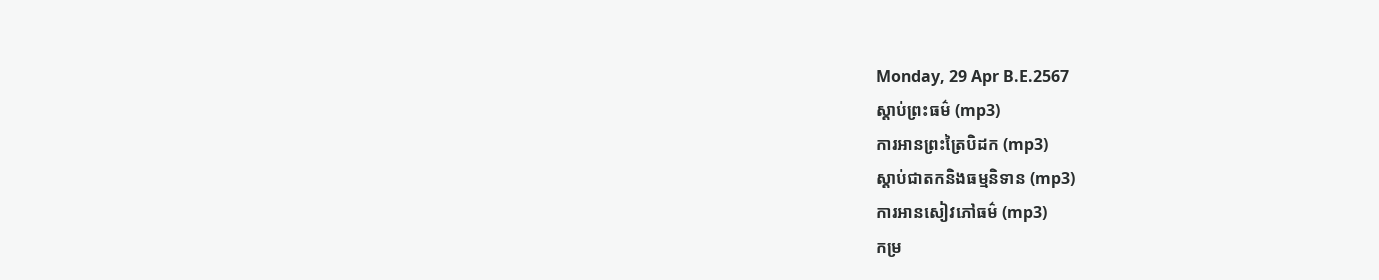Monday, 29 Apr B.E.2567
ស្តាប់ព្រះធម៌ (mp3)
ការអានព្រះត្រៃបិដក (mp3)
ស្តាប់ជាតកនិងធម្មនិទាន (mp3)
ការអានសៀវភៅធម៌ (mp3)
កម្រ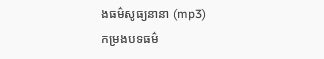ងធម៌សូធ្យនានា (mp3)
កម្រងបទធម៌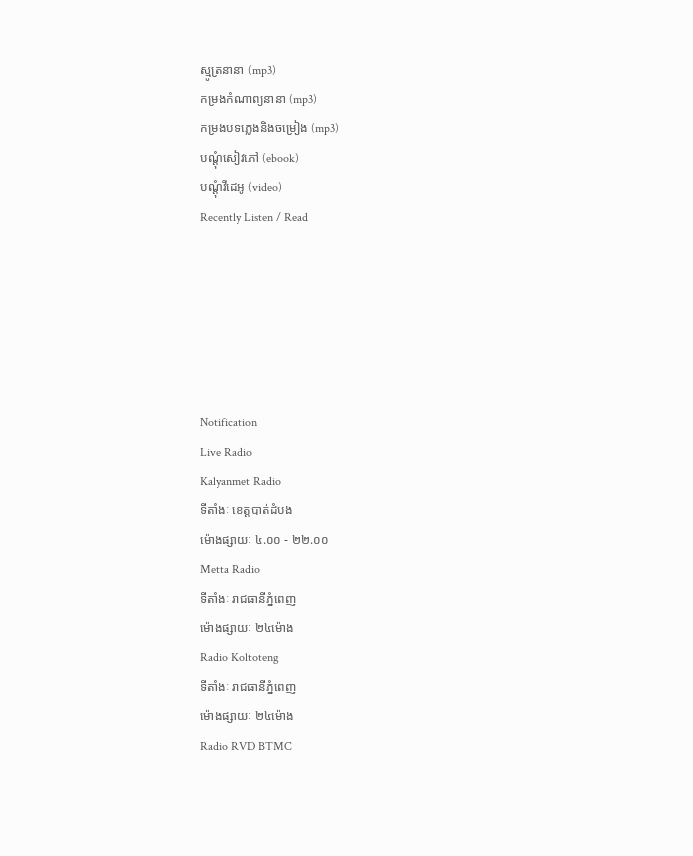ស្មូត្រនានា (mp3)
កម្រងកំណាព្យនានា (mp3)
កម្រងបទភ្លេងនិងចម្រៀង (mp3)
បណ្តុំសៀវភៅ (ebook)
បណ្តុំវីដេអូ (video)
Recently Listen / Read






Notification
Live Radio
Kalyanmet Radio
ទីតាំងៈ ខេត្តបាត់ដំបង
ម៉ោងផ្សាយៈ ៤.០០ - ២២.០០
Metta Radio
ទីតាំងៈ រាជធានីភ្នំពេញ
ម៉ោងផ្សាយៈ ២៤ម៉ោង
Radio Koltoteng
ទីតាំងៈ រាជធានីភ្នំពេញ
ម៉ោងផ្សាយៈ ២៤ម៉ោង
Radio RVD BTMC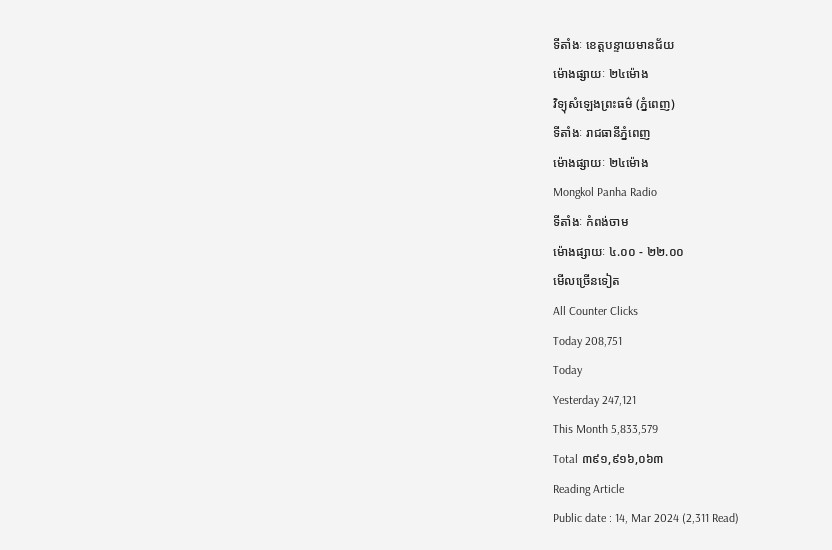ទីតាំងៈ ខេត្តបន្ទាយមានជ័យ
ម៉ោងផ្សាយៈ ២៤ម៉ោង
វិទ្យុសំឡេងព្រះធម៌ (ភ្នំពេញ)
ទីតាំងៈ រាជធានីភ្នំពេញ
ម៉ោងផ្សាយៈ ២៤ម៉ោង
Mongkol Panha Radio
ទីតាំងៈ កំពង់ចាម
ម៉ោងផ្សាយៈ ៤.០០ - ២២.០០
មើលច្រើនទៀត
All Counter Clicks
Today 208,751
Today
Yesterday 247,121
This Month 5,833,579
Total ៣៩១,៩១៦,០៦៣
Reading Article
Public date : 14, Mar 2024 (2,311 Read)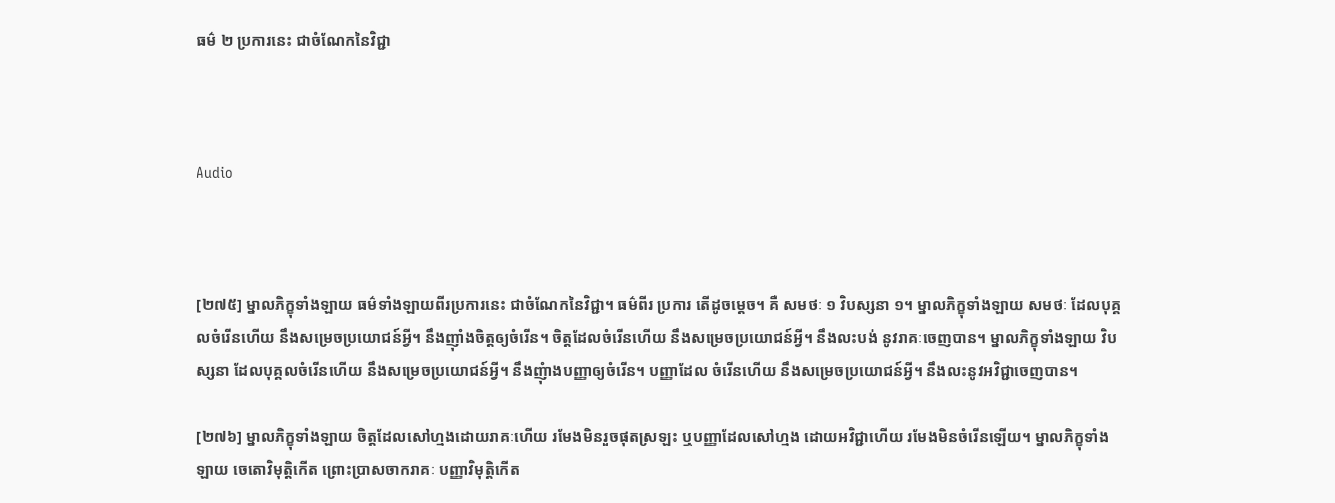ធម៌ ២ ប្រការនេះ ជាចំណែកនៃវិជ្ជា



Audio



[២៧៥] ម្នាលភិក្ខុទាំងឡាយ ធម៌ទាំងឡាយពីរប្រការនេះ ជាចំណែកនៃវិជ្ជា។ ធម៌ពីរ ប្រការ តើដូចម្តេច។ គឺ សមថៈ ១ វិបស្សនា ១។ ម្នាលភិក្ខុទាំងឡាយ សមថៈ ដែលបុគ្គលចំរើនហើយ នឹងសម្រេចប្រយោជន៍អ្វី។ នឹងញ៉ាំងចិត្តឲ្យចំរើន។ ចិត្តដែលចំរើនហើយ នឹងសម្រេចប្រយោជន៍អ្វី។ នឹងលះបង់ នូវរាគៈចេញបាន។ ម្នាលភិក្ខុទាំងឡាយ វិបស្សនា ដែលបុគ្គលចំរើនហើយ នឹងសម្រេចប្រយោជន៍អ្វី។ នឹងញុំាងបញ្ញាឲ្យចំរើន។ បញ្ញាដែល ចំរើនហើយ នឹងសម្រេចប្រយោជន៍អ្វី។ នឹងលះនូវអវិជ្ជាចេញបាន។

[២៧៦] ម្នាលភិក្ខុទាំងឡាយ ចិត្តដែលសៅហ្មងដោយរាគៈហើយ រមែងមិនរួចផុតស្រឡះ ឬបញ្ញាដែលសៅហ្មង ដោយអវិជ្ជាហើយ រមែងមិនចំរើនឡើយ។ ម្នាលភិក្ខុទាំងឡាយ ចេតោវិមុតិ្តកើត ព្រោះប្រាសចាករាគៈ បញ្ញាវិមុតិ្តកើត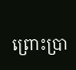ព្រោះប្រា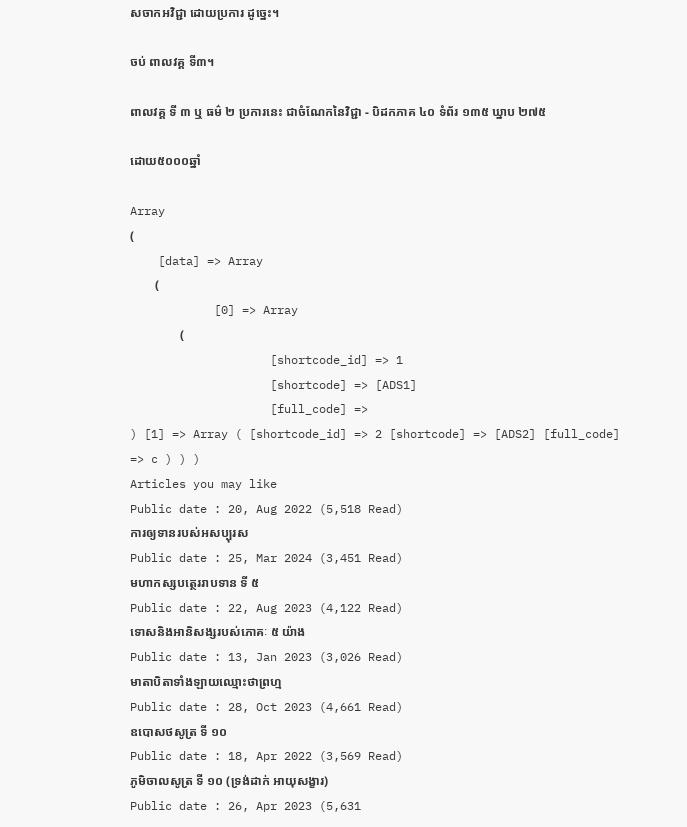សចាកអវិជ្ជា ដោយប្រការ ដូច្នេះ។

ចប់ ពាលវគ្គ ទី៣។

ពាលវគ្គ ទី ៣ ឬ ធម៌ ២ ប្រការនេះ ជាចំណែកនៃវិជ្ជា - បិដកភាគ ៤០ ទំព័រ ១៣៥ ឃ្នាប ២៧៥

ដោយ៥០០០ឆ្នាំ

Array
(
    [data] => Array
        (
            [0] => Array
                (
                    [shortcode_id] => 1
                    [shortcode] => [ADS1]
                    [full_code] =>
) [1] => Array ( [shortcode_id] => 2 [shortcode] => [ADS2] [full_code] => c ) ) )
Articles you may like
Public date : 20, Aug 2022 (5,518 Read)
ការឲ្យទានរបស់អសប្បុរស
Public date : 25, Mar 2024 (3,451 Read)
មហាកស្សបត្ថេររាបទាន ទី ៥
Public date : 22, Aug 2023 (4,122 Read)
ទោសនិងអានិសង្សរបស់ភោគៈ ៥ យ៉ាង
Public date : 13, Jan 2023 (3,026 Read)
មាតាបិតាទាំងឡាយឈ្មោះថាព្រហ្ម
Public date : 28, Oct 2023 (4,661 Read)
ឧបោសថសូត្រ ទី ១០
Public date : 18, Apr 2022 (3,569 Read)
ភូមិចាលសូត្រ ទី ១០ (ទ្រង់ដាក់ អាយុសង្ខារ)
Public date : 26, Apr 2023 (5,631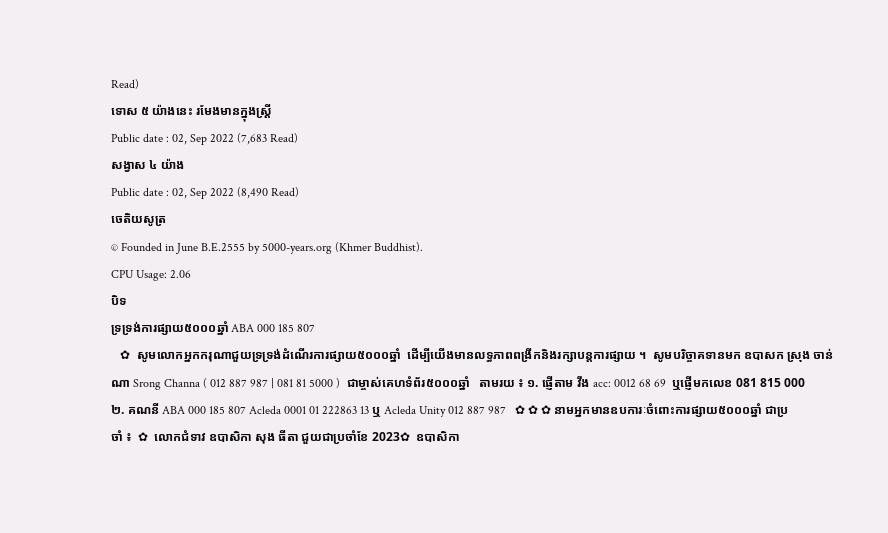Read)
ទោស ៥ យ៉ាងនេះ រមែងមានក្នុងស្រ្តី
Public date : 02, Sep 2022 (7,683 Read)
សង្វាស ៤ យ៉ាង
Public date : 02, Sep 2022 (8,490 Read)
ចេតិយសូត្រ
© Founded in June B.E.2555 by 5000-years.org (Khmer Buddhist).
CPU Usage: 2.06
បិទ
ទ្រទ្រង់ការផ្សាយ៥០០០ឆ្នាំ ABA 000 185 807
   ✿  សូមលោកអ្នកករុណាជួយទ្រទ្រង់ដំណើរការផ្សាយ៥០០០ឆ្នាំ  ដើម្បីយើងមានលទ្ធភាពពង្រីកនិងរក្សាបន្តការផ្សាយ ។  សូមបរិច្ចាគទានមក ឧបាសក ស្រុង ចាន់ណា Srong Channa ( 012 887 987 | 081 81 5000 )  ជាម្ចាស់គេហទំព័រ៥០០០ឆ្នាំ   តាមរយ ៖ ១. ផ្ញើតាម វីង acc: 0012 68 69  ឬផ្ញើមកលេខ 081 815 000 ២. គណនី ABA 000 185 807 Acleda 0001 01 222863 13 ឬ Acleda Unity 012 887 987   ✿ ✿ ✿ នាមអ្នកមានឧបការៈចំពោះការផ្សាយ៥០០០ឆ្នាំ ជាប្រចាំ ៖  ✿  លោកជំទាវ ឧបាសិកា សុង ធីតា ជួយជាប្រចាំខែ 2023✿  ឧបាសិកា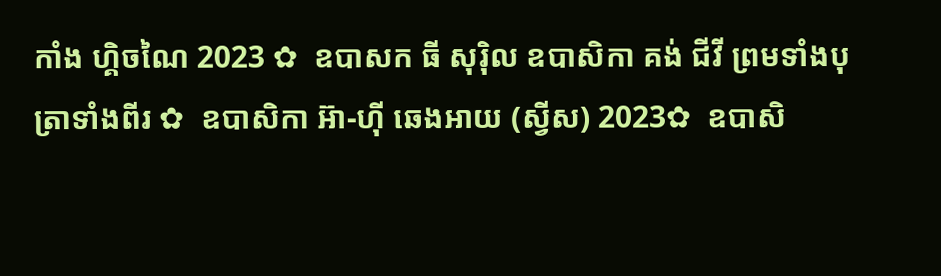កាំង ហ្គិចណៃ 2023 ✿  ឧបាសក ធី សុរ៉ិល ឧបាសិកា គង់ ជីវី ព្រមទាំងបុត្រាទាំងពីរ ✿  ឧបាសិកា អ៊ា-ហុី ឆេងអាយ (ស្វីស) 2023✿  ឧបាសិ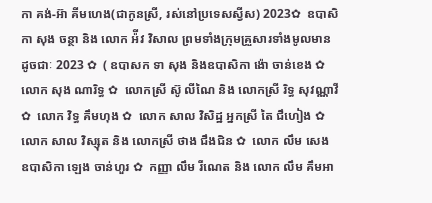កា គង់-អ៊ា គីមហេង(ជាកូនស្រី, រស់នៅប្រទេសស្វីស) 2023✿  ឧបាសិកា សុង ចន្ថា និង លោក អ៉ីវ វិសាល ព្រមទាំងក្រុមគ្រួសារទាំងមូលមានដូចជាៈ 2023 ✿  ( ឧបាសក ទា សុង និងឧបាសិកា ង៉ោ ចាន់ខេង ✿  លោក សុង ណារិទ្ធ ✿  លោកស្រី ស៊ូ លីណៃ និង លោកស្រី រិទ្ធ សុវណ្ណាវី  ✿  លោក វិទ្ធ គឹមហុង ✿  លោក សាល វិសិដ្ឋ អ្នកស្រី តៃ ជឹហៀង ✿  លោក សាល វិស្សុត និង លោកស្រី ថាង ជឹងជិន ✿  លោក លឹម សេង ឧបាសិកា ឡេង ចាន់ហួរ ✿  កញ្ញា លឹម រីណេត និង លោក លឹម គឹមអា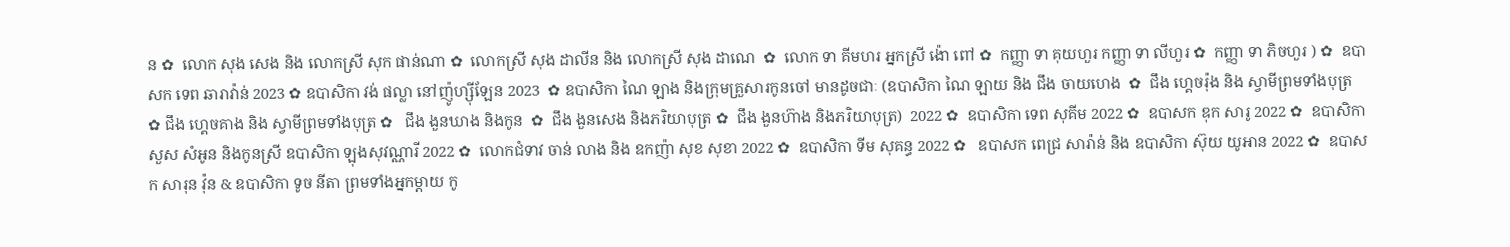ន ✿  លោក សុង សេង និង លោកស្រី សុក ផាន់ណា ✿  លោកស្រី សុង ដាលីន និង លោកស្រី សុង ដាណេ  ✿  លោក ទា គីមហរ អ្នកស្រី ង៉ោ ពៅ ✿  កញ្ញា ទា គុយហួរ កញ្ញា ទា លីហួរ ✿  កញ្ញា ទា ភិចហួរ ) ✿  ឧបាសក ទេព ឆារាវ៉ាន់ 2023 ✿ ឧបាសិកា វង់ ផល្លា នៅញ៉ូហ្ស៊ីឡែន 2023  ✿ ឧបាសិកា ណៃ ឡាង និងក្រុមគ្រួសារកូនចៅ មានដូចជាៈ (ឧបាសិកា ណៃ ឡាយ និង ជឹង ចាយហេង  ✿  ជឹង ហ្គេចរ៉ុង និង ស្វាមីព្រមទាំងបុត្រ  ✿ ជឹង ហ្គេចគាង និង ស្វាមីព្រមទាំងបុត្រ ✿   ជឹង ងួនឃាង និងកូន  ✿  ជឹង ងួនសេង និងភរិយាបុត្រ ✿  ជឹង ងួនហ៊ាង និងភរិយាបុត្រ)  2022 ✿  ឧបាសិកា ទេព សុគីម 2022 ✿  ឧបាសក ឌុក សារូ 2022 ✿  ឧបាសិកា សួស សំអូន និងកូនស្រី ឧបាសិកា ឡុងសុវណ្ណារី 2022 ✿  លោកជំទាវ ចាន់ លាង និង ឧកញ៉ា សុខ សុខា 2022 ✿  ឧបាសិកា ទីម សុគន្ធ 2022 ✿   ឧបាសក ពេជ្រ សារ៉ាន់ និង ឧបាសិកា ស៊ុយ យូអាន 2022 ✿  ឧបាសក សារុន វ៉ុន & ឧបាសិកា ទូច នីតា ព្រមទាំងអ្នកម្តាយ កូ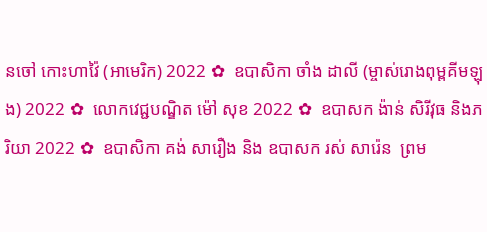នចៅ កោះហាវ៉ៃ (អាមេរិក) 2022 ✿  ឧបាសិកា ចាំង ដាលី (ម្ចាស់រោងពុម្ពគីមឡុង) 2022 ✿  លោកវេជ្ជបណ្ឌិត ម៉ៅ សុខ 2022 ✿  ឧបាសក ង៉ាន់ សិរីវុធ និងភរិយា 2022 ✿  ឧបាសិកា គង់ សារឿង និង ឧបាសក រស់ សារ៉េន  ព្រម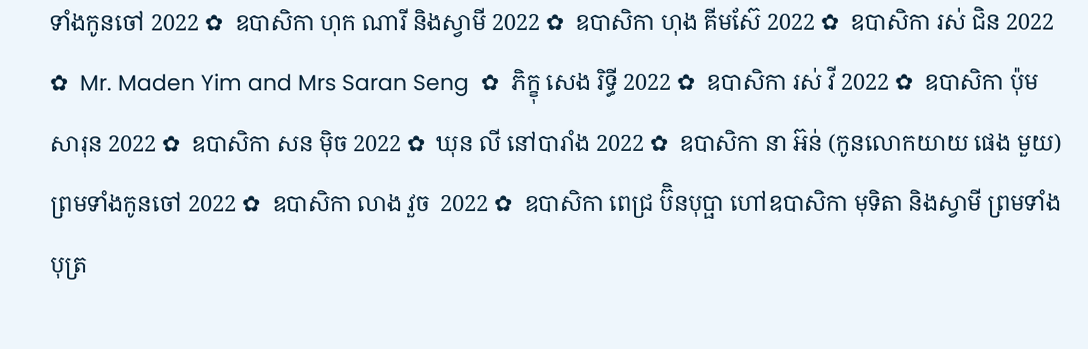ទាំងកូនចៅ 2022 ✿  ឧបាសិកា ហុក ណារី និងស្វាមី 2022 ✿  ឧបាសិកា ហុង គីមស៊ែ 2022 ✿  ឧបាសិកា រស់ ជិន 2022 ✿  Mr. Maden Yim and Mrs Saran Seng  ✿  ភិក្ខុ សេង រិទ្ធី 2022 ✿  ឧបាសិកា រស់ វី 2022 ✿  ឧបាសិកា ប៉ុម សារុន 2022 ✿  ឧបាសិកា សន ម៉ិច 2022 ✿  ឃុន លី នៅបារាំង 2022 ✿  ឧបាសិកា នា អ៊ន់ (កូនលោកយាយ ផេង មួយ) ព្រមទាំងកូនចៅ 2022 ✿  ឧបាសិកា លាង វួច  2022 ✿  ឧបាសិកា ពេជ្រ ប៊ិនបុប្ផា ហៅឧបាសិកា មុទិតា និងស្វាមី ព្រមទាំងបុត្រ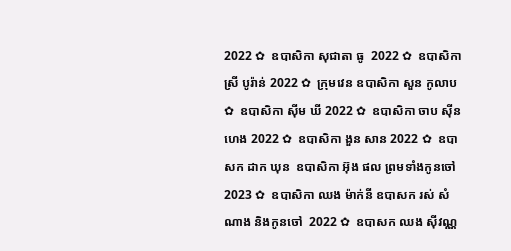2022 ✿  ឧបាសិកា សុជាតា ធូ  2022 ✿  ឧបាសិកា ស្រី បូរ៉ាន់ 2022 ✿  ក្រុមវេន ឧបាសិកា សួន កូលាប ✿  ឧបាសិកា ស៊ីម ឃី 2022 ✿  ឧបាសិកា ចាប ស៊ីនហេង 2022 ✿  ឧបាសិកា ងួន សាន 2022 ✿  ឧបាសក ដាក ឃុន  ឧបាសិកា អ៊ុង ផល ព្រមទាំងកូនចៅ 2023 ✿  ឧបាសិកា ឈង ម៉ាក់នី ឧបាសក រស់ សំណាង និងកូនចៅ  2022 ✿  ឧបាសក ឈង សុីវណ្ណ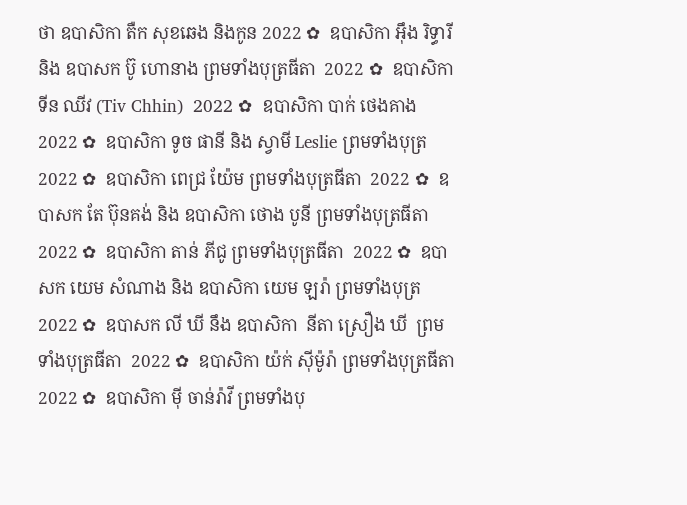ថា ឧបាសិកា តឺក សុខឆេង និងកូន 2022 ✿  ឧបាសិកា អុឹង រិទ្ធារី និង ឧបាសក ប៊ូ ហោនាង ព្រមទាំងបុត្រធីតា  2022 ✿  ឧបាសិកា ទីន ឈីវ (Tiv Chhin)  2022 ✿  ឧបាសិកា បាក់ ថេងគាង 2022 ✿  ឧបាសិកា ទូច ផានី និង ស្វាមី Leslie ព្រមទាំងបុត្រ  2022 ✿  ឧបាសិកា ពេជ្រ យ៉ែម ព្រមទាំងបុត្រធីតា  2022 ✿  ឧបាសក តែ ប៊ុនគង់ និង ឧបាសិកា ថោង បូនី ព្រមទាំងបុត្រធីតា  2022 ✿  ឧបាសិកា តាន់ ភីជូ ព្រមទាំងបុត្រធីតា  2022 ✿  ឧបាសក យេម សំណាង និង ឧបាសិកា យេម ឡរ៉ា ព្រមទាំងបុត្រ  2022 ✿  ឧបាសក លី ឃី នឹង ឧបាសិកា  នីតា ស្រឿង ឃី  ព្រមទាំងបុត្រធីតា  2022 ✿  ឧបាសិកា យ៉ក់ សុីម៉ូរ៉ា ព្រមទាំងបុត្រធីតា  2022 ✿  ឧបាសិកា មុី ចាន់រ៉ាវី ព្រមទាំងបុ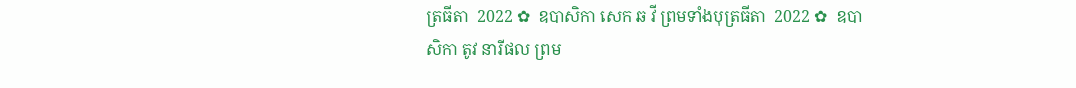ត្រធីតា  2022 ✿  ឧបាសិកា សេក ឆ វី ព្រមទាំងបុត្រធីតា  2022 ✿  ឧបាសិកា តូវ នារីផល ព្រម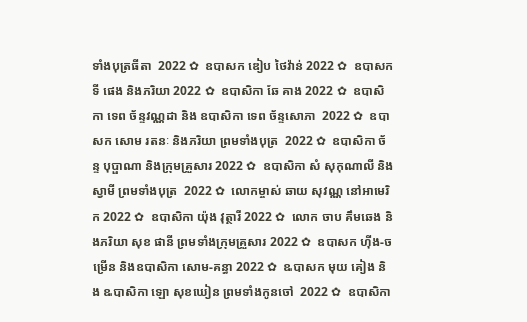ទាំងបុត្រធីតា  2022 ✿  ឧបាសក ឌៀប ថៃវ៉ាន់ 2022 ✿  ឧបាសក ទី ផេង និងភរិយា 2022 ✿  ឧបាសិកា ឆែ គាង 2022 ✿  ឧបាសិកា ទេព ច័ន្ទវណ្ណដា និង ឧបាសិកា ទេព ច័ន្ទសោភា  2022 ✿  ឧបាសក សោម រតនៈ និងភរិយា ព្រមទាំងបុត្រ  2022 ✿  ឧបាសិកា ច័ន្ទ បុប្ផាណា និងក្រុមគ្រួសារ 2022 ✿  ឧបាសិកា សំ សុកុណាលី និងស្វាមី ព្រមទាំងបុត្រ  2022 ✿  លោកម្ចាស់ ឆាយ សុវណ្ណ នៅអាមេរិក 2022 ✿  ឧបាសិកា យ៉ុង វុត្ថារី 2022 ✿  លោក ចាប គឹមឆេង និងភរិយា សុខ ផានី ព្រមទាំងក្រុមគ្រួសារ 2022 ✿  ឧបាសក ហ៊ីង-ចម្រើន និងឧបាសិកា សោម-គន្ធា 2022 ✿  ឩបាសក មុយ គៀង និង ឩបាសិកា ឡោ សុខឃៀន ព្រមទាំងកូនចៅ  2022 ✿  ឧបាសិកា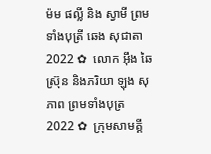ម៉ម ផល្លី និង ស្វាមី ព្រមទាំងបុត្រី ឆេង សុជាតា 2022 ✿  លោក អ៊ឹង ឆៃស្រ៊ុន និងភរិយា ឡុង សុភាព ព្រមទាំងបុត្រ 2022 ✿  ក្រុមសាមគ្គី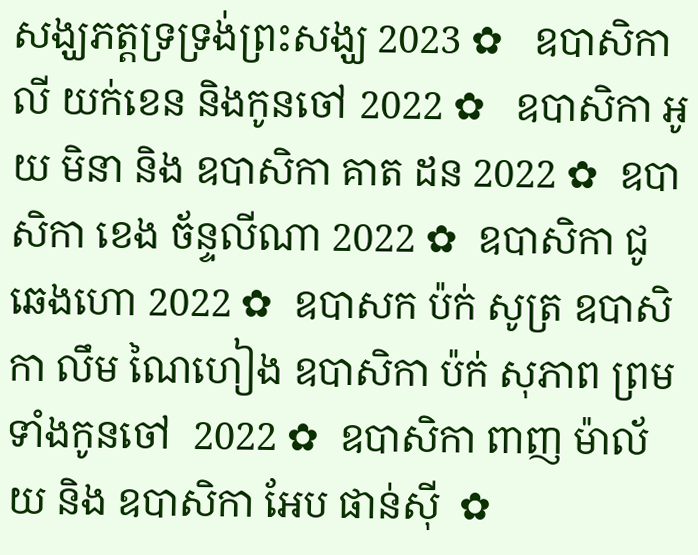សង្ឃភត្តទ្រទ្រង់ព្រះសង្ឃ 2023 ✿   ឧបាសិកា លី យក់ខេន និងកូនចៅ 2022 ✿   ឧបាសិកា អូយ មិនា និង ឧបាសិកា គាត ដន 2022 ✿  ឧបាសិកា ខេង ច័ន្ទលីណា 2022 ✿  ឧបាសិកា ជូ ឆេងហោ 2022 ✿  ឧបាសក ប៉ក់ សូត្រ ឧបាសិកា លឹម ណៃហៀង ឧបាសិកា ប៉ក់ សុភាព ព្រមទាំងកូនចៅ  2022 ✿  ឧបាសិកា ពាញ ម៉ាល័យ និង ឧបាសិកា អែប ផាន់ស៊ី  ✿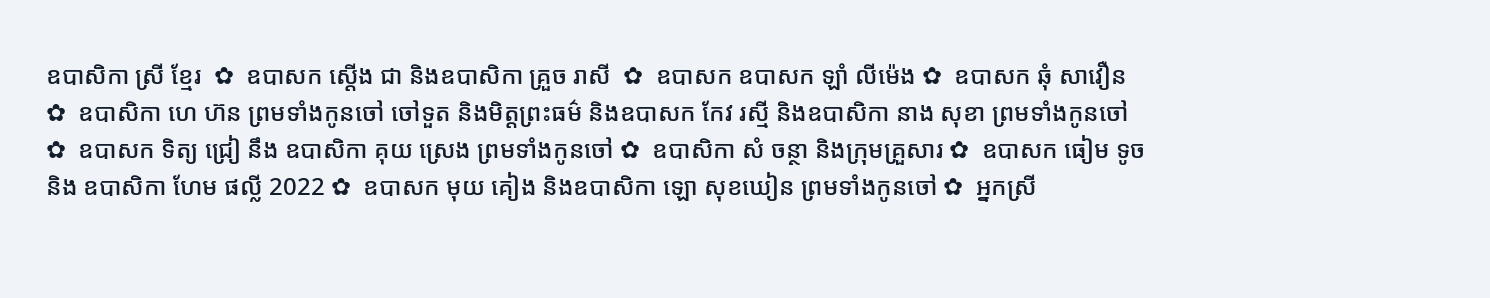ឧបាសិកា ស្រី ខ្មែរ  ✿  ឧបាសក ស្តើង ជា និងឧបាសិកា គ្រួច រាសី  ✿  ឧបាសក ឧបាសក ឡាំ លីម៉េង ✿  ឧបាសក ឆុំ សាវឿន  ✿  ឧបាសិកា ហេ ហ៊ន ព្រមទាំងកូនចៅ ចៅទួត និងមិត្តព្រះធម៌ និងឧបាសក កែវ រស្មី និងឧបាសិកា នាង សុខា ព្រមទាំងកូនចៅ ✿  ឧបាសក ទិត្យ ជ្រៀ នឹង ឧបាសិកា គុយ ស្រេង ព្រមទាំងកូនចៅ ✿  ឧបាសិកា សំ ចន្ថា និងក្រុមគ្រួសារ ✿  ឧបាសក ធៀម ទូច និង ឧបាសិកា ហែម ផល្លី 2022 ✿  ឧបាសក មុយ គៀង និងឧបាសិកា ឡោ សុខឃៀន ព្រមទាំងកូនចៅ ✿  អ្នកស្រី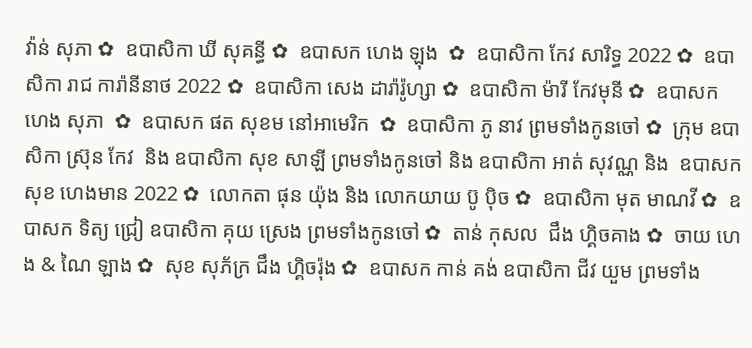វ៉ាន់ សុភា ✿  ឧបាសិកា ឃី សុគន្ធី ✿  ឧបាសក ហេង ឡុង  ✿  ឧបាសិកា កែវ សារិទ្ធ 2022 ✿  ឧបាសិកា រាជ ការ៉ានីនាថ 2022 ✿  ឧបាសិកា សេង ដារ៉ារ៉ូហ្សា ✿  ឧបាសិកា ម៉ារី កែវមុនី ✿  ឧបាសក ហេង សុភា  ✿  ឧបាសក ផត សុខម នៅអាមេរិក  ✿  ឧបាសិកា ភូ នាវ ព្រមទាំងកូនចៅ ✿  ក្រុម ឧបាសិកា ស្រ៊ុន កែវ  និង ឧបាសិកា សុខ សាឡី ព្រមទាំងកូនចៅ និង ឧបាសិកា អាត់ សុវណ្ណ និង  ឧបាសក សុខ ហេងមាន 2022 ✿  លោកតា ផុន យ៉ុង និង លោកយាយ ប៊ូ ប៉ិច ✿  ឧបាសិកា មុត មាណវី ✿  ឧបាសក ទិត្យ ជ្រៀ ឧបាសិកា គុយ ស្រេង ព្រមទាំងកូនចៅ ✿  តាន់ កុសល  ជឹង ហ្គិចគាង ✿  ចាយ ហេង & ណៃ ឡាង ✿  សុខ សុភ័ក្រ ជឹង ហ្គិចរ៉ុង ✿  ឧបាសក កាន់ គង់ ឧបាសិកា ជីវ យួម ព្រមទាំង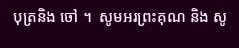បុត្រនិង ចៅ ។  សូមអរព្រះគុណ និង សូ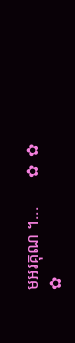មអរគុណ ។...       ✿  ✿  ✿